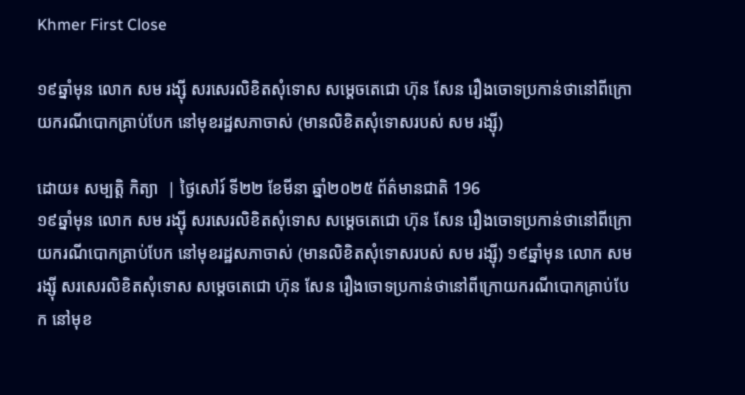Khmer First Close

១៩ឆ្នាំមុន លោក សម រង្ស៊ី សរសេរលិខិតសុំទោស សម្តេចតេជោ ហ៊ុន សែន រឿងចោទប្រកាន់ថានៅពីក្រោយករណីបោកគ្រាប់បែក នៅមុខរដ្ឋសភាចាស់ (មានលិខិតសុំទោសរបស់ សម រង្ស៊ី)

ដោយ៖ សម្បត្តិ កិត្យា  | ថ្ងៃសៅរ៍ ទី២២ ខែមីនា ឆ្នាំ២០២៥ ព័ត៌មានជាតិ 196
១៩ឆ្នាំមុន លោក សម រង្ស៊ី សរសេរលិខិតសុំទោស សម្តេចតេជោ ហ៊ុន សែន រឿងចោទប្រកាន់ថានៅពីក្រោយករណីបោកគ្រាប់បែក នៅមុខរដ្ឋសភាចាស់ (មានលិខិតសុំទោសរបស់ សម រង្ស៊ី) ១៩ឆ្នាំមុន លោក សម រង្ស៊ី សរសេរលិខិតសុំទោស សម្តេចតេជោ ហ៊ុន សែន រឿងចោទប្រកាន់ថានៅពីក្រោយករណីបោកគ្រាប់បែក នៅមុខ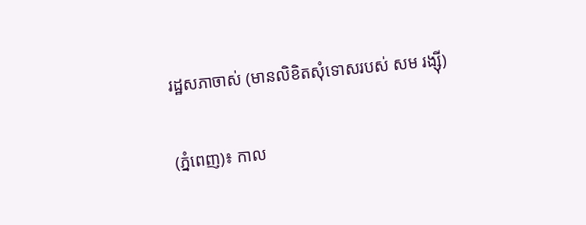រដ្ឋសភាចាស់ (មានលិខិតសុំទោសរបស់ សម រង្ស៊ី)

(ភ្នំពេញ)៖ កាល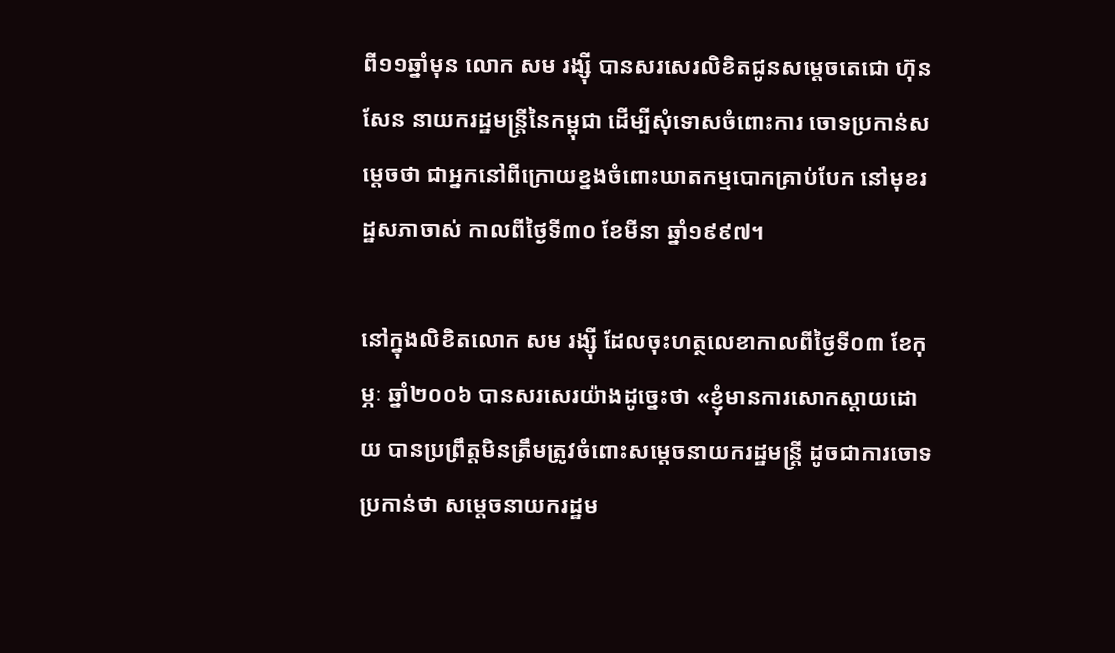ពី១១ឆ្នាំមុន លោក សម រង្ស៊ី បានសរសេរលិខិតជូនសម្តេចតេជោ ហ៊ុន សែន នាយករដ្ឋមន្រ្តីនៃកម្ពុជា ដើម្បីសុំទោសចំពោះការ ចោទប្រកាន់សម្តេចថា ជាអ្នកនៅពីក្រោយខ្នងចំពោះឃាតកម្មបោកគ្រាប់បែក នៅមុខរដ្ឋសភាចាស់ កាលពីថ្ងៃទី៣០ ខែមីនា ឆ្នាំ១៩៩៧។

នៅក្នុងលិខិតលោក សម រង្ស៊ី ដែលចុះហត្ថលេខាកាលពីថ្ងៃទី០៣ ខែកុម្ភៈ ឆ្នាំ២០០៦ បានសរសេរយ៉ាងដូច្នេះថា «ខ្ញុំមានការសោកស្តាយដោយ បានប្រព្រឹត្តមិនត្រឹមត្រូវចំពោះសម្តេចនាយករដ្ឋមន្រ្តី ដូចជាការចោទប្រកាន់ថា សម្តេចនាយករដ្ឋម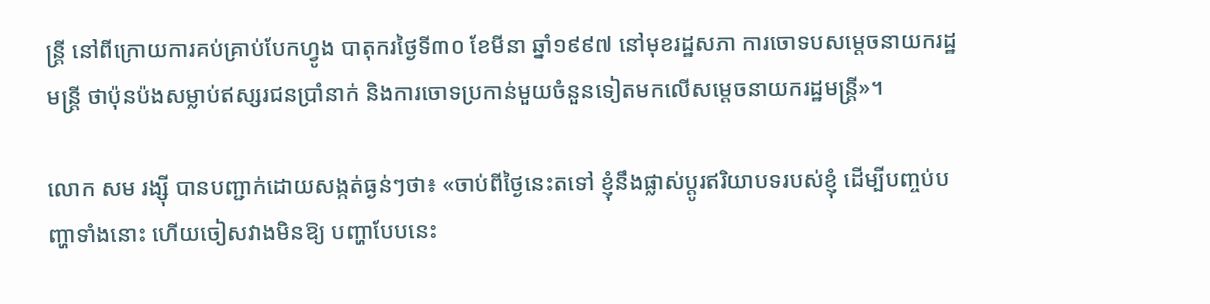ន្រ្តី នៅពីក្រោយការគប់គ្រាប់បែកហ្វូង បាតុករថ្ងៃទី៣០ ខែមីនា ឆ្នាំ១៩៩៧ នៅមុខរដ្ឋសភា ការចោទបសម្តេចនាយករដ្ឋមន្រ្តី ថាប៉ុនប៉ងសម្លាប់ឥស្សរជនប្រាំនាក់ និងការចោទប្រកាន់មួយចំនួនទៀតមកលើសម្តេចនាយករដ្ឋមន្រ្តី»។

លោក សម រង្ស៊ី បានបញ្ជាក់ដោយសង្កត់ធ្ងន់ៗថា៖ «ចាប់ពីថ្ងៃនេះតទៅ ខ្ញុំនឹងផ្លាស់ប្តូរឥរិយាបទរបស់ខ្ញុំ ដើម្បីបញ្ចប់បញ្ហាទាំងនោះ ហើយចៀសវាងមិនឱ្យ បញ្ហាបែបនេះ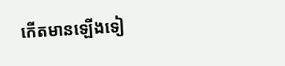កើតមានឡើងទៀ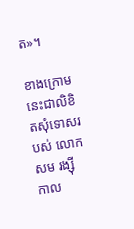ត»។

ខាងក្រោមនេះជាលិខិតសុំទោសរបស់ លោក សម រង្ស៊ី កាល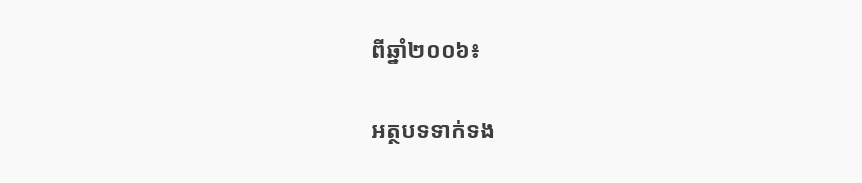ពីឆ្នាំ២០០៦៖

អត្ថបទទាក់ទង